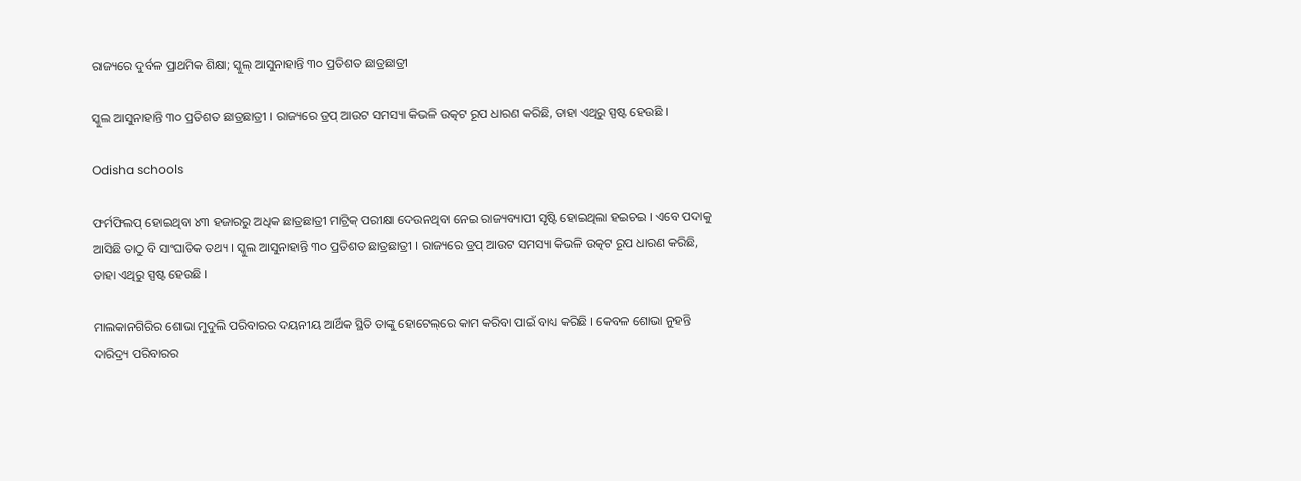ରାଜ୍ୟରେ ଦୁର୍ବଳ ପ୍ରାଥମିକ ଶିକ୍ଷା; ସ୍କୁଲ୍‌ ଆସୁନାହାନ୍ତି ୩୦ ପ୍ରତିଶତ ଛାତ୍ରଛାତ୍ରୀ

ସ୍କୁଲ ଆସୁନାହାନ୍ତି ୩୦ ପ୍ରତିଶତ ଛାତ୍ରଛାତ୍ରୀ । ରାଜ୍ୟରେ ଡ୍ରପ୍ ଆଉଟ ସମସ୍ୟା କିଭଳି ଉତ୍କଟ ରୂପ ଧାରଣ କରିଛି, ତାହା ଏଥିରୁ ସ୍ପଷ୍ଟ ହେଉଛି ।

Odisha schools

ଫର୍ମଫିଲପ୍ ହୋଇଥିବା ୪୩ ହଜାରରୁ ଅଧିକ ଛାତ୍ରଛାତ୍ରୀ ମାଟ୍ରିକ୍ ପରୀକ୍ଷା ଦେଉନଥିବା ନେଇ ରାଜ୍ୟବ୍ୟାପୀ ସୃଷ୍ଟି ହୋଇଥିଲା ହଇଚଇ । ଏବେ ପଦାକୁ ଆସିଛି ତାଠୁ ବି ସାଂଘାତିକ ତଥ୍ୟ । ସ୍କୁଲ ଆସୁନାହାନ୍ତି ୩୦ ପ୍ରତିଶତ ଛାତ୍ରଛାତ୍ରୀ । ରାଜ୍ୟରେ ଡ୍ରପ୍ ଆଉଟ ସମସ୍ୟା କିଭଳି ଉତ୍କଟ ରୂପ ଧାରଣ କରିଛି, ତାହା ଏଥିରୁ ସ୍ପଷ୍ଟ ହେଉଛି ।

ମାଲକାନଗିରିର ଶୋଭା ମୁଦୁଲି ପରିବାରର ଦୟନୀୟ ଆର୍ଥିକ ସ୍ଥିତି ତାଙ୍କୁ ହୋଟେଲ୍‌ରେ କାମ କରିବା ପାଇଁ ବାଧ୍ୟ କରିଛି । କେବଳ ଶୋଭା ନୁହନ୍ତି ଦାରିଦ୍ର୍ୟ ପରିବାରର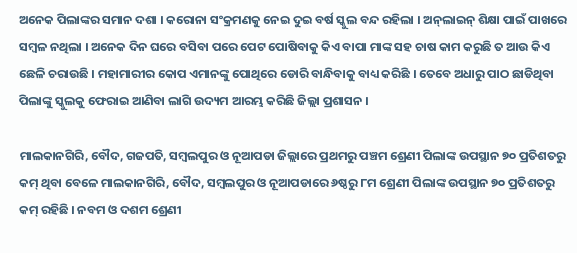ଅନେକ ପିଲାଙ୍କର ସମାନ ଦଶା । କରୋନା ସଂକ୍ରମଣକୁ ନେଇ ଦୁଇ ବର୍ଷ ସ୍କୁଲ ବନ୍ଦ ରହିଲା । ଅନ୍‌ଲାଇନ୍ ଶିକ୍ଷା ପାଇଁ ପାଖରେ ସମ୍ବଳ ନଥିଲା । ଅନେକ ଦିନ ଘରେ ବସିବା ପରେ ପେଟ ପୋଷିବାକୁ କିଏ ବାପା ମାଙ୍କ ସହ ଚାଷ କାମ କରୁଛି ତ ଆଉ କିଏ ଛେଳି ଚରାଉଛି । ମହାମାରୀର କୋପ ଏମାନଙ୍କୁ ପୋଥିରେ ଡୋରି ବାନ୍ଧିବାକୁ ବାଧ୍ୟ କରିଛି । ତେବେ ଅଧାରୁ ପାଠ ଛାଡିଥିବା ପିଲାଙ୍କୁ ସ୍କୁଲକୁ ଫେରାଇ ଆଣିବା ଲାଗି ଉଦ୍ୟମ ଆରମ୍ଭ କରିଛି ଜିଲ୍ଲା ପ୍ରଶାସନ ।

ମାଲକାନଗିରି, ବୌଦ, ଗଜପତି, ସମ୍ବଲପୁର ଓ ନୂଆପଡା ଜିଲ୍ଲାରେ ପ୍ରଥମରୁ ପଞ୍ଚମ ଶ୍ରେଣୀ ପିଲାଙ୍କ ଉପସ୍ଥାନ ୭୦ ପ୍ରତିଶତରୁ କମ୍ ଥିବା ବେଳେ ମାଲକାନଗିରି, ବୌଦ, ସମ୍ବଲପୁର ଓ ନୂଆପଡାରେ ୬ଷ୍ଠରୁ ୮ମ ଶ୍ରେଣୀ ପିଲାଙ୍କ ଉପସ୍ଥାନ ୭୦ ପ୍ରତିଶତରୁ କମ୍ ରହିଛି । ନବମ ଓ ଦଶମ ଶ୍ରେଣୀ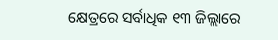କ୍ଷେତ୍ରରେ ସର୍ବାଧିକ ୧୩ ଜିଲ୍ଲାରେ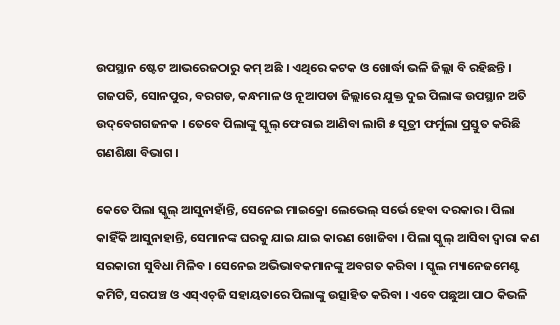ଉପସ୍ଥାନ ଷ୍ଟେଟ ଆଭରେଜଠାରୁ କମ୍ ଅଛି । ଏଥିରେ କଟକ ଓ ଖୋର୍ଦ୍ଧା ଭଳି ଜିଲ୍ଲା ବି ରହିଛନ୍ତି । ଗଜପତି, ସୋନପୁର, ବରଗଡ, କନ୍ଧମାଳ ଓ ନୂଆପଡା ଜିଲ୍ଲାରେ ଯୁକ୍ତ ଦୁଇ ପିଲାଙ୍କ ଉପସ୍ଥାନ ଅତି ଉଦ୍‌ବେଗଗଜନକ । ତେବେ ପିଲାଙ୍କୁ ସ୍କୁଲ୍ ଫେରାଇ ଆଣିବା ଲାଗି ୫ ସୂତ୍ରୀ ଫର୍ମୁଲା ପ୍ରସ୍ତୁତ କରିଛି ଗଣଶିକ୍ଷା ବିଭାଗ ।

କେତେ ପିଲା ସ୍କୁଲ୍ ଆସୁନାହାଁନ୍ତି, ସେନେଇ ମାଇକ୍ରୋ ଲେଭେଲ୍ ସର୍ଭେ ହେବା ଦରକାର । ପିଲା କାହିଁକି ଆସୁନାହାନ୍ତି, ସେମାନଙ୍କ ଘରକୁ ଯାଇ ଯାଇ କାରଣ ଖୋଜିବା । ପିଲା ସ୍କୁଲ୍ ଆସିବା ଦ୍ୱାରା କଣ ସରକାରୀ ସୁବିଧା ମିଳିବ । ସେନେଇ ଅଭିଭାବକମାନଙ୍କୁ ଅବଗତ କରିବା । ସ୍କୁଲ ମ୍ୟାନେଜମେଣ୍ଟ କମିଟି, ସରପଞ୍ଚ ଓ ଏସ୍ଏଚ୍‌ଜି ସହାୟତାରେ ପିଲାଙ୍କୁ ଉତ୍ସାହିତ କରିବା । ଏବେ ପଛୁଆ ପାଠ କିଭଳି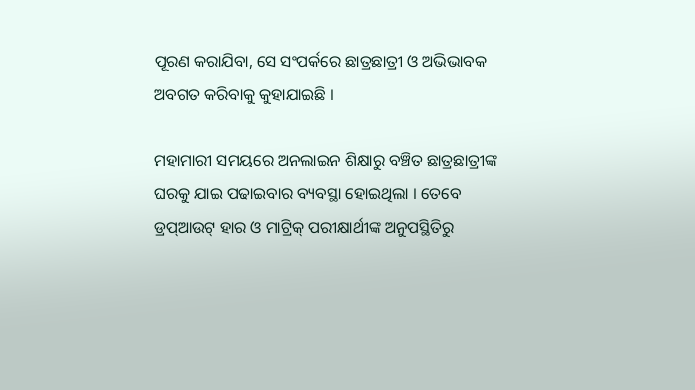ପୂରଣ କରାଯିବା, ସେ ସଂପର୍କରେ ଛାତ୍ରଛାତ୍ରୀ ଓ ଅଭିଭାବକ ଅବଗତ କରିବାକୁ କୁହାଯାଇଛି ।

ମହାମାରୀ ସମୟରେ ଅନଲାଇନ ଶିକ୍ଷାରୁ ବଞ୍ଚିତ ଛାତ୍ରଛାତ୍ରୀଙ୍କ ଘରକୁ ଯାଇ ପଢାଇବାର ବ୍ୟବସ୍ଥା ହୋଇଥିଲା । ତେବେ ଡ୍ରପ୍ଆଉଟ୍ ହାର ଓ ମାଟ୍ରିକ୍ ପରୀକ୍ଷାର୍ଥୀଙ୍କ ଅନୁପସ୍ଥିତିରୁ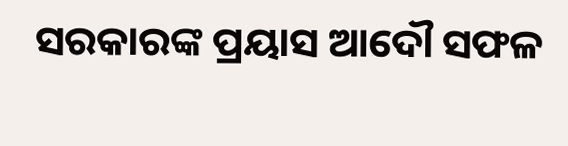ସରକାରଙ୍କ ପ୍ରୟାସ ଆଦୌ ସଫଳ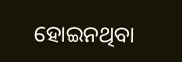ହୋଇନଥିବା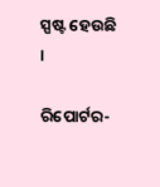ସ୍ପଷ୍ଟ ହେଉଛି ।

ରିପୋର୍ଟର-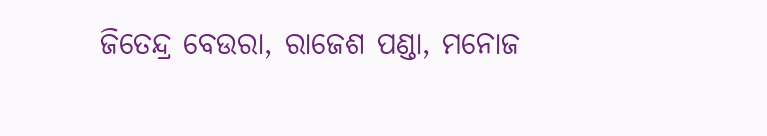ଜିତେନ୍ଦ୍ର ବେଉରା, ରାଜେଶ ପଣ୍ଡା, ମନୋଜ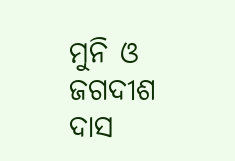ମୁନି ଓ ଜଗଦୀଶ ଦାସ